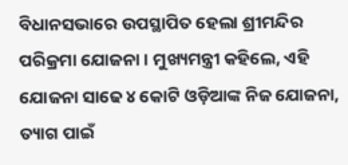ବିଧାନସଭାରେ ଉପସ୍ଥାପିତ ହେଲା ଶ୍ରୀମନ୍ଦିର ପରିକ୍ରମା ଯୋଜନା । ମୁଖ୍ୟମନ୍ତ୍ରୀ କହିଲେ, ଏହି ଯୋଜନା ସାଢେ ୪ କୋଟି ଓଡ଼ିଆଙ୍କ ନିଜ ଯୋଜନା, ତ୍ୟାଗ ପାଇଁ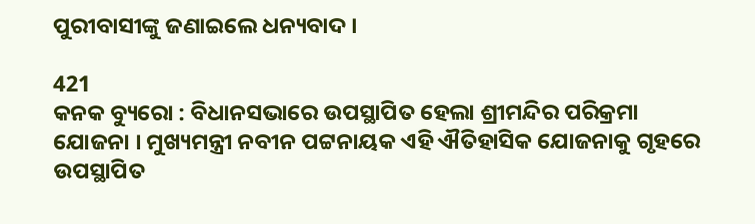ପୁରୀବାସୀଙ୍କୁ ଜଣାଇଲେ ଧନ୍ୟବାଦ ।

421
କନକ ବ୍ୟୁରୋ : ବିଧାନସଭାରେ ଉପସ୍ଥାପିତ ହେଲା ଶ୍ରୀମନ୍ଦିର ପରିକ୍ରମା ଯୋଜନା । ମୁଖ୍ୟମନ୍ତ୍ରୀ ନବୀନ ପଟ୍ଟନାୟକ ଏହି ଐତିହାସିକ ଯୋଜନାକୁ ଗୃହରେ ଉପସ୍ଥାପିତ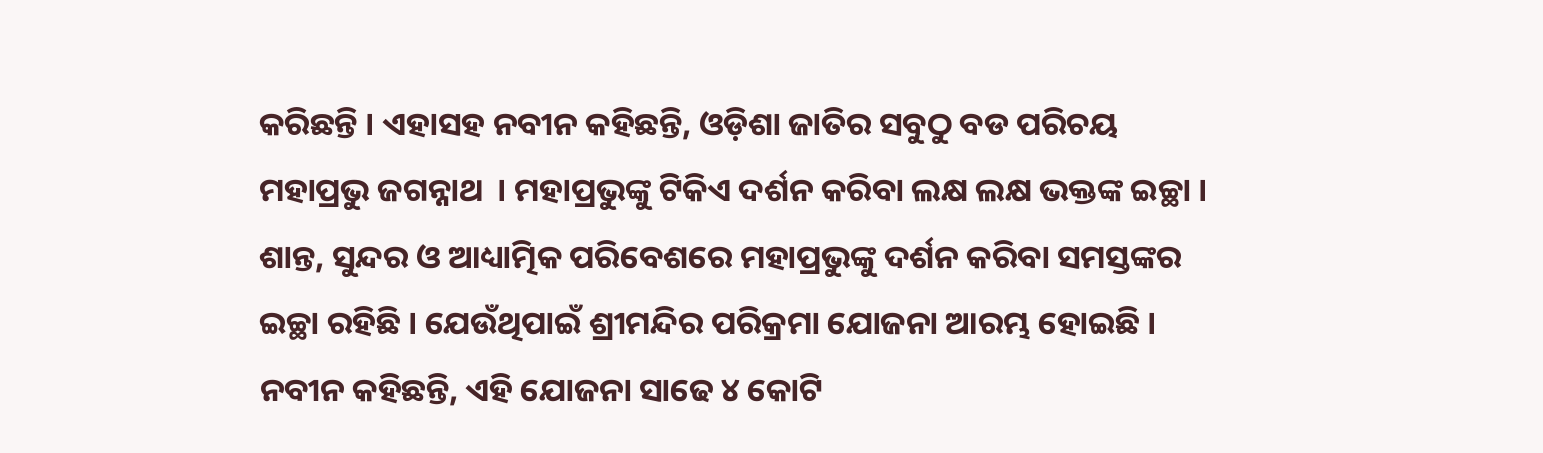କରିଛନ୍ତି । ଏହାସହ ନବୀନ କହିଛନ୍ତି, ଓଡ଼ିଶା ଜାତିର ସବୁଠୁ ବଡ ପରିଚୟ ମହାପ୍ରଭୁ ଜଗନ୍ନାଥ  । ମହାପ୍ରଭୁଙ୍କୁ ଟିକିଏ ଦର୍ଶନ କରିବା ଲକ୍ଷ ଲକ୍ଷ ଭକ୍ତଙ୍କ ଇଚ୍ଛା । ଶାନ୍ତ, ସୁନ୍ଦର ଓ ଆଧ୍ୟାତ୍ମିକ ପରିବେଶରେ ମହାପ୍ରଭୁଙ୍କୁ ଦର୍ଶନ କରିବା ସମସ୍ତଙ୍କର ଇଚ୍ଛା ରହିଛି । ଯେଉଁଥିପାଇଁ ଶ୍ରୀମନ୍ଦିର ପରିକ୍ରମା ଯୋଜନା ଆରମ୍ଭ ହୋଇଛି ।
ନବୀନ କହିଛନ୍ତି, ଏହି ଯୋଜନା ସାଢେ ୪ କୋଟି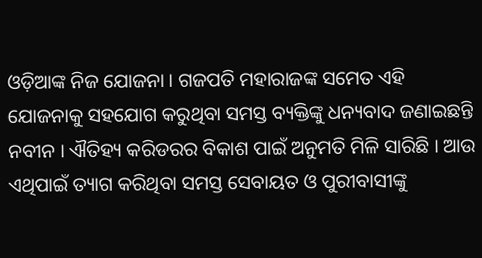ଓଡ଼ିଆଙ୍କ ନିଜ ଯୋଜନା । ଗଜପତି ମହାରାଜଙ୍କ ସମେତ ଏହି ଯୋଜନାକୁ ସହଯୋଗ କରୁଥିବା ସମସ୍ତ ବ୍ୟକ୍ତିଙ୍କୁ ଧନ୍ୟବାଦ ଜଣାଇଛନ୍ତି ନବୀନ । ଐତିହ୍ୟ କରିଡରର ବିକାଶ ପାଇଁ ଅନୁମତି ମିଳି ସାରିଛି । ଆଉ ଏଥିପାଇଁ ତ୍ୟାଗ କରିଥିବା ସମସ୍ତ ସେବାୟତ ଓ ପୁରୀବାସୀଙ୍କୁ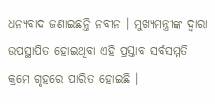ଧନ୍ୟବାଦ ଜଣାଇଛନ୍ତି ନବୀନ । ମୁଖ୍ୟମନ୍ତ୍ରୀଙ୍କ ଦ୍ୱାରା ଉପସ୍ଥାପିତ ହୋଇଥିବା ଏହି ପ୍ରସ୍ତାବ ସର୍ବସମ୍ମତି କ୍ରମେ ଗୃହରେ ପାରିତ ହୋଇଛି ।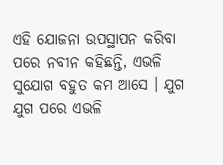ଏହି ଯୋଜନା ଉପସ୍ଥାପନ କରିବା ପରେ ନବୀନ କହିଛନ୍ତି, ଏଭଳି ସୁଯୋଗ ବହୁତ କମ ଆସେ । ଯୁଗ ଯୁଗ ପରେ ଏଭଳି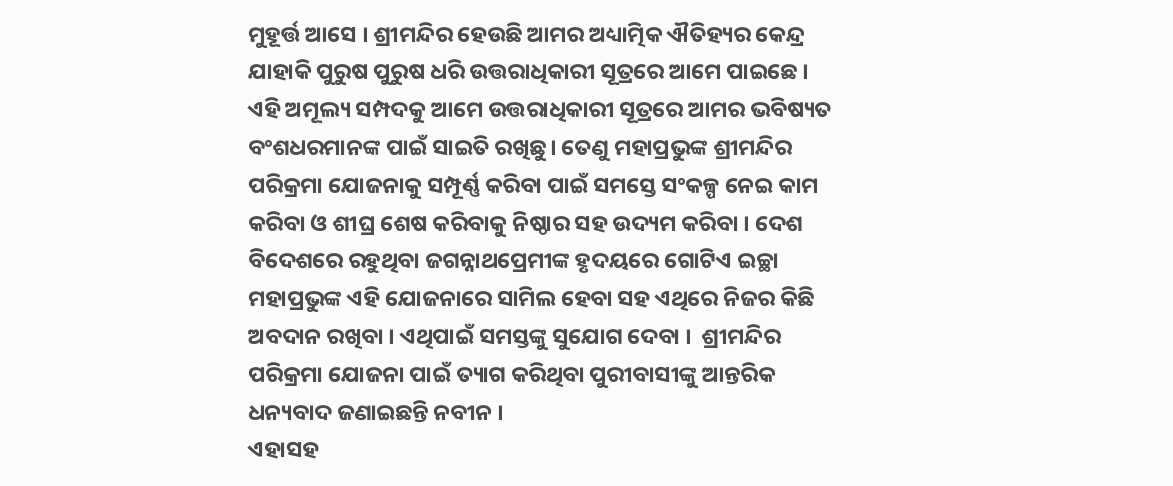ମୁହୂର୍ତ୍ତ ଆସେ । ଶ୍ରୀମନ୍ଦିର ହେଉଛି ଆମର ଅଧ୍ୟାତ୍ମିକ ଐତିହ୍ୟର କେନ୍ଦ୍ର ଯାହାକି ପୁରୁଷ ପୁରୁଷ ଧରି ଉତ୍ତରାଧିକାରୀ ସୂତ୍ରରେ ଆମେ ପାଇଛେ । ଏହି ଅମୂଲ୍ୟ ସମ୍ପଦକୁ ଆମେ ଉତ୍ତରାଧିକାରୀ ସୂତ୍ରରେ ଆମର ଭବିଷ୍ୟତ ବଂଶଧରମାନଙ୍କ ପାଇଁ ସାଇତି ରଖିଛୁ। ତେଣୁ ମହାପ୍ରଭୁଙ୍କ ଶ୍ରୀମନ୍ଦିର ପରିକ୍ରମା ଯୋଜନାକୁ ସମ୍ପୂର୍ଣ୍ଣ କରିବା ପାଇଁ ସମସ୍ତେ ସଂକଳ୍ପ ନେଇ କାମ କରିବା ଓ ଶୀଘ୍ର ଶେଷ କରିବାକୁ ନିଷ୍ଠାର ସହ ଉଦ୍ୟମ କରିବା । ଦେଶ ବିଦେଶରେ ରହୁଥିବା ଜଗନ୍ନାଥପ୍ରେମୀଙ୍କ ହୃଦୟରେ ଗୋଟିଏ ଇଚ୍ଛା ମହାପ୍ରଭୁଙ୍କ ଏହି ଯୋଜନାରେ ସାମିଲ ହେବା ସହ ଏଥିରେ ନିଜର କିଛି ଅବଦାନ ରଖିବା । ଏଥିପାଇଁ ସମସ୍ତଙ୍କୁ ସୁଯୋଗ ଦେବା ।  ଶ୍ରୀମନ୍ଦିର ପରିକ୍ରମା ଯୋଜନା ପାଇଁ ତ୍ୟାଗ କରିଥିବା ପୁରୀବାସୀଙ୍କୁ ଆନ୍ତରିକ ଧନ୍ୟବାଦ ଜଣାଇଛନ୍ତି ନବୀନ ।
ଏହାସହ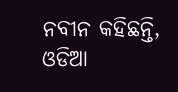ନବୀନ କହିଛନ୍ତି, ଓଡିଆ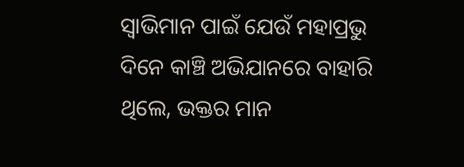ସ୍ୱାଭିମାନ ପାଇଁ ଯେଉଁ ମହାପ୍ରଭୁ ଦିନେ କାଞ୍ଚି ଅଭିଯାନରେ ବାହାରି ଥିଲେ, ଭକ୍ତର ମାନ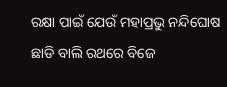ରକ୍ଷା ପାଇଁ ଯେଉଁ ମହାପ୍ରଭୁ ନନ୍ଦିଘୋଷ ଛାଡି ବାଲି ରଥରେ ବିଜେ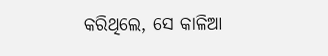କରିଥିଲେ, ସେ କାଳିଆ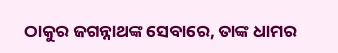ଠାକୁର ଜଗନ୍ନାଥଙ୍କ ସେବାରେ, ତାଙ୍କ ଧାମର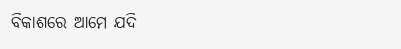ବିକାଶରେ ଆମେ ଯଦି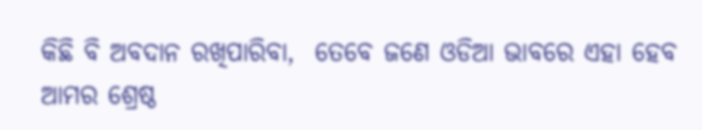କିଛି ବି ଅବଦାନ ରଖିପାରିବା,  ତେବେ ଜଣେ ଓଡିଆ ଭାବରେ ଏହା ହେବ ଆମର ଶ୍ରେଷ୍ଠ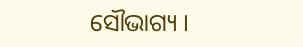ସୌଭାଗ୍ୟ ।